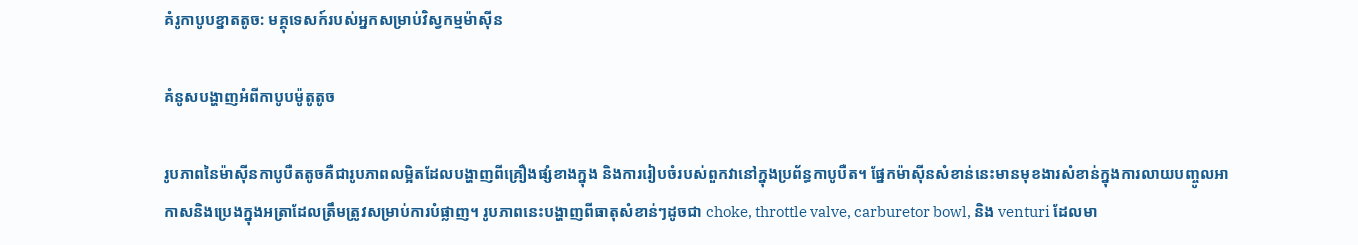គំរូកាបូបខ្នាតតូច: មគ្គុទេសក៍របស់អ្នកសម្រាប់វិស្វកម្មម៉ាស៊ីន

គំនូសបង្ហាញអំពីកាបូបម៉ូតូតូច

រូបភាពនៃម៉ាស៊ីនកាបូបឺតតូចគឺជារូបភាពលម្អិតដែលបង្ហាញពីគ្រឿងផ្សំខាងក្នុង និងការរៀបចំរបស់ពួកវានៅក្នុងប្រព័ន្ធកាបូបឺត។ ផ្នែកម៉ាស៊ីនសំខាន់នេះមានមុខងារសំខាន់ក្នុងការលាយបញ្ចូលអាកាសនិងប្រេងក្នុងអត្រាដែលត្រឹមត្រូវសម្រាប់ការបំផ្លាញ។ រូបភាពនេះបង្ហាញពីធាតុសំខាន់ៗដូចជា choke, throttle valve, carburetor bowl, និង venturi ដែលមា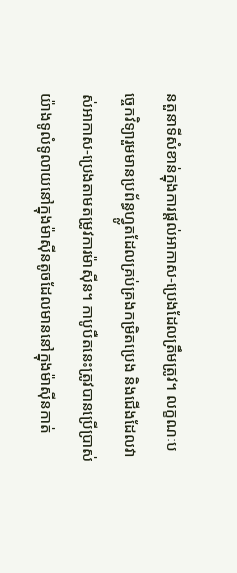នតួនាទីសំខាន់ក្នុងការផ្តល់អាកាស-ប្រេងដែលត្រឹមត្រូវ។ លក្ខណៈបច្ចេកវិទ្យារួមមានប្រព័ន្ធហ្វ្លូតដែលគ្រប់គ្រងកម្រិតប្រេង និងជើងដែលវាស់អាកាស-ប្រេងតាមតម្រូវការម៉ាស៊ីន។ កាបូបឺតនេះត្រូវបានប្រើប្រាស់យ៉ាងទូលំទូលាយនៅក្នុងម៉ាស៊ីនតូចដែលមាននៅក្នុងម៉ាស៊ីនកាត់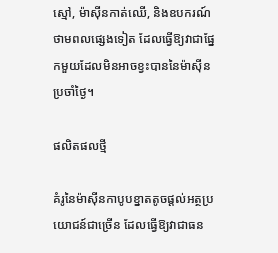ស្មៅ, ម៉ាស៊ីនកាត់ឈើ, និងឧបករណ៍ថាមពលផ្សេងទៀត ដែលធ្វើឱ្យវាជាផ្នែកមួយដែលមិនអាចខ្វះបាននៃម៉ាស៊ីនប្រចាំថ្ងៃ។

ផលិតផលថ្មី

គំរូនៃម៉ាស៊ីនកាបូបខ្នាតតូចផ្តល់អត្ថប្រយោជន៍ជាច្រើន ដែលធ្វើឱ្យវាជាធន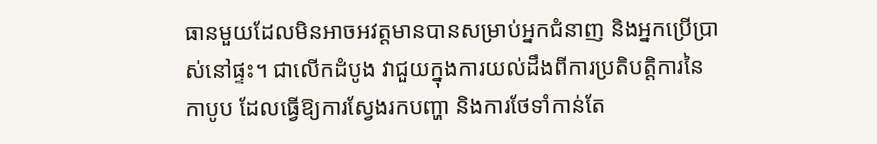ធានមួយដែលមិនអាចអវត្តមានបានសម្រាប់អ្នកជំនាញ និងអ្នកប្រើប្រាស់នៅផ្ទះ។ ជាលើកដំបូង វាជួយក្នុងការយល់ដឹងពីការប្រតិបត្តិការនៃកាបូប ដែលធ្វើឱ្យការស្វែងរកបញ្ហា និងការថែទាំកាន់តែ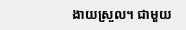ងាយស្រួល។ ជាមួយ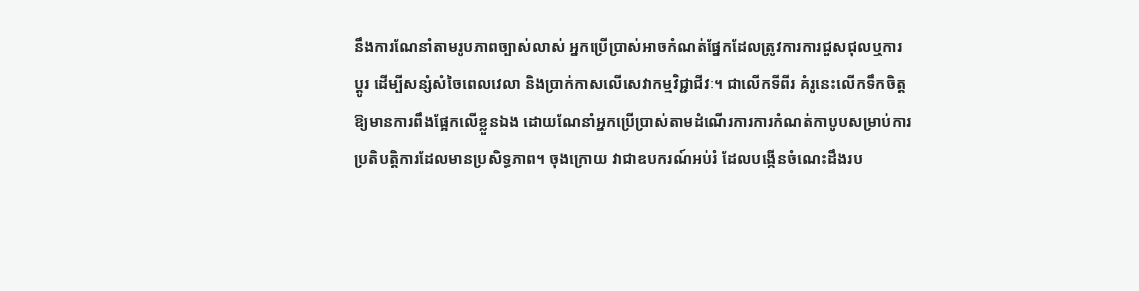នឹងការណែនាំតាមរូបភាពច្បាស់លាស់ អ្នកប្រើប្រាស់អាចកំណត់ផ្នែកដែលត្រូវការការជួសជុលឬការប្តូរ ដើម្បីសន្សំសំចៃពេលវេលា និងប្រាក់កាសលើសេវាកម្មវិជ្ជាជីវៈ។ ជាលើកទីពីរ គំរូនេះលើកទឹកចិត្តឱ្យមានការពឹងផ្អែកលើខ្លួនឯង ដោយណែនាំអ្នកប្រើប្រាស់តាមដំណើរការការកំណត់កាបូបសម្រាប់ការប្រតិបត្តិការដែលមានប្រសិទ្ធភាព។ ចុងក្រោយ វាជាឧបករណ៍អប់រំ ដែលបង្កើនចំណេះដឹងរប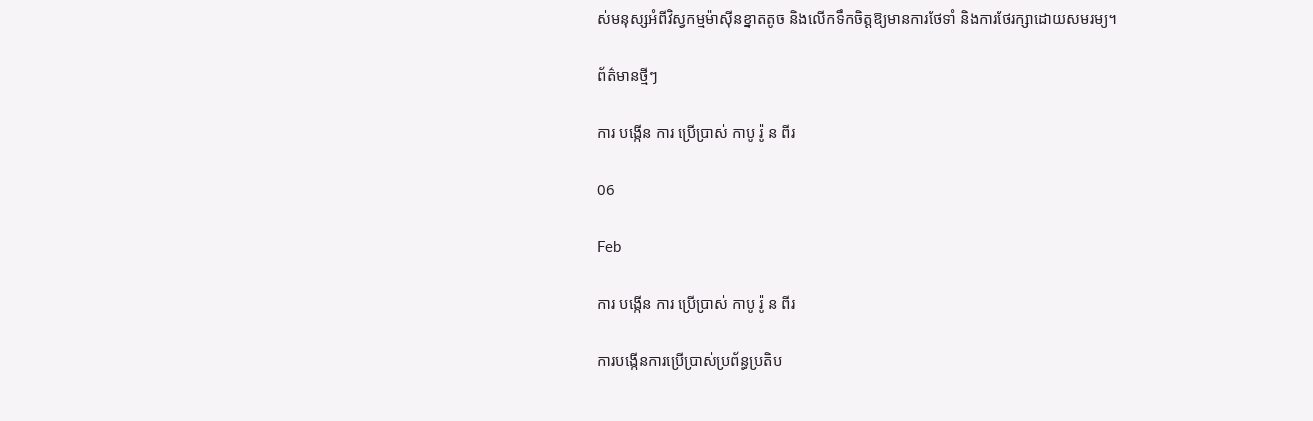ស់មនុស្សអំពីវិស្វកម្មម៉ាស៊ីនខ្នាតតូច និងលើកទឹកចិត្តឱ្យមានការថែទាំ និងការថែរក្សាដោយសមរម្យ។

ព័ត៌មានថ្មីៗ

ការ បង្កើន ការ ប្រើប្រាស់ កាបូ រ៉ូ ន ពីរ

06

Feb

ការ បង្កើន ការ ប្រើប្រាស់ កាបូ រ៉ូ ន ពីរ

ការបង្កើនការប្រើប្រាស់ប្រព័ន្ធប្រតិប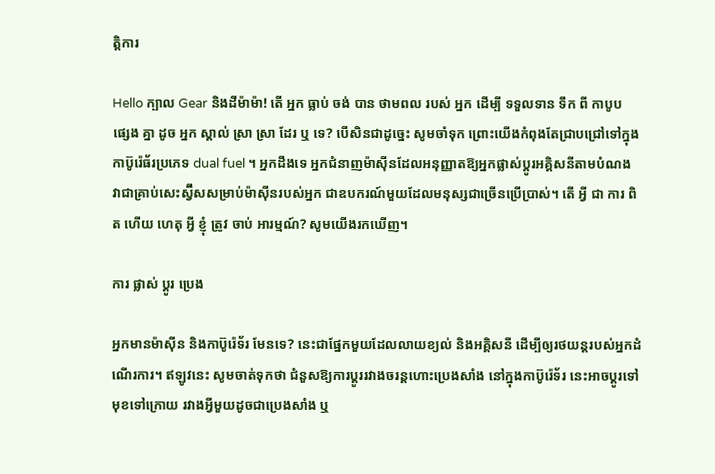ត្តិការ

Hello ក្បាល Gear និងដីម៉ាម៉ា! តើ អ្នក ធ្លាប់ ចង់ បាន ថាមពល របស់ អ្នក ដើម្បី ទទួលទាន ទឹក ពី កាបូប ផ្សេង គ្នា ដូច អ្នក ស្គាល់ ស្រា ស្រា ដែរ ឬ ទេ? បើសិនជាដូច្នេះ សូមចាំទុក ព្រោះយើងកំពុងតែជ្រាបជ្រៅទៅក្នុងកាប៊ូរ៉េធ័រប្រភេទ dual fuel ។ អ្នកដឹងទេ អ្នកជំនាញម៉ាស៊ីនដែលអនុញ្ញាតឱ្យអ្នកផ្លាស់ប្តូរអគ្គិសនីតាមបំណង វាជាគ្រាប់សេះស្វ៊ីសសម្រាប់ម៉ាស៊ីនរបស់អ្នក ជាឧបករណ៍មួយដែលមនុស្សជាច្រើនប្រើប្រាស់។ តើ អ្វី ជា ការ ពិត ហើយ ហេតុ អ្វី ខ្ញុំ ត្រូវ ចាប់ អារម្មណ៍? សូមយើងរកឃើញ។

ការ ផ្លាស់ ប្តូរ ប្រេង

អ្នកមានម៉ាស៊ីន និងកាប៊ូរ៉េទ័រ មែនទេ? នេះជាផ្នែកមួយដែលលាយខ្យល់ និងអគ្គិសនី ដើម្បីឲ្យរថយន្តរបស់អ្នកដំណើរការ។ ឥឡូវនេះ សូមចាត់ទុកថា ជំនួសឱ្យការប្ដូររវាងចរន្តហោះប្រេងសាំង នៅក្នុងកាប៊ូរ៉េទ័រ នេះអាចប្ដូរទៅមុខទៅក្រោយ រវាងអ្វីមួយដូចជាប្រេងសាំង ឬ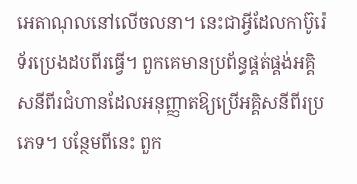អេតាណុលនៅលើចលនា។ នេះជាអ្វីដែលកាប៊ូរ៉េទ័រប្រេងដបពីរធ្វើ។ ពួកគេមានប្រព័ន្ធផ្គត់ផ្គង់អគ្គិសនីពីរជំហានដែលអនុញ្ញាតឱ្យប្រើអគ្គិសនីពីរប្រភេទ។ បន្ថែមពីនេះ ពួក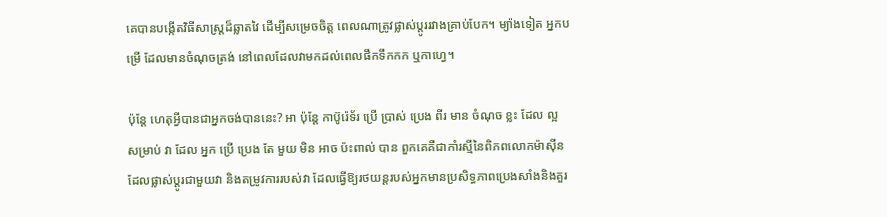គេបានបង្កើតវិធីសាស្ត្រដ៏ឆ្លាតវៃ ដើម្បីសម្រេចចិត្ត ពេលណាត្រូវផ្លាស់ប្តូររវាងគ្រាប់បែក។ ម្យ៉ាងទៀត អ្នកបម្រើ ដែលមានចំណុចត្រង់ នៅពេលដែលវាមកដល់ពេលផឹកទឹកកក ឬកាហ្វេ។

ប៉ុន្តែ ហេតុអ្វីបានជាអ្នកចង់បាននេះ? អា ប៉ុន្តែ កាប៊ូរ៉េទ័រ ប្រើ ប្រាស់ ប្រេង ពីរ មាន ចំណុច ខ្លះ ដែល ល្អ សម្រាប់ វា ដែល អ្នក ប្រើ ប្រេង តែ មួយ មិន អាច ប៉ះពាល់ បាន ពួកគេគឺជាកាំរស្មីនៃពិភពលោកម៉ាស៊ីនដែលផ្លាស់ប្តូរជាមួយវា និងតម្រូវការរបស់វា ដែលធ្វើឱ្យរថយន្តរបស់អ្នកមានប្រសិទ្ធភាពប្រេងសាំងនិងគួរ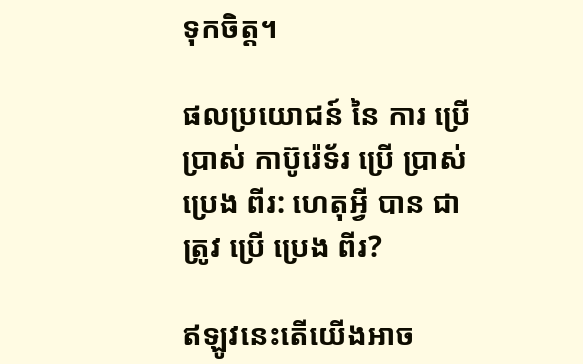ទុកចិត្ត។

ផលប្រយោជន៍ នៃ ការ ប្រើប្រាស់ កាប៊ូរ៉េទ័រ ប្រើ ប្រាស់ ប្រេង ពីរ: ហេតុអ្វី បាន ជា ត្រូវ ប្រើ ប្រេង ពីរ?

ឥឡូវនេះតើយើងអាច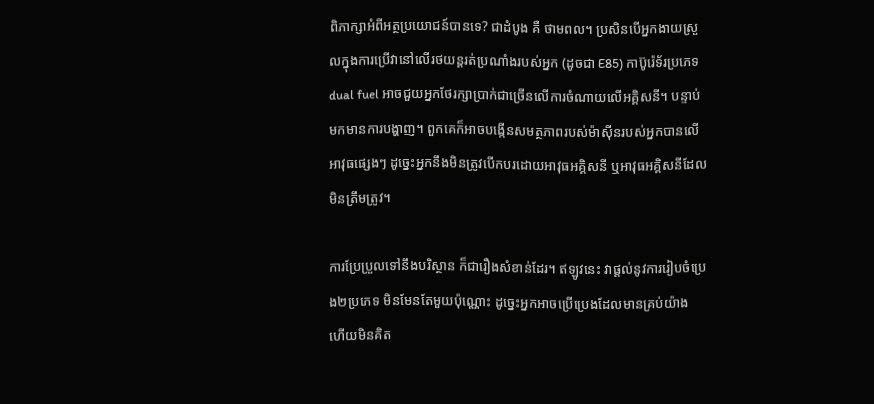ពិភាក្សាអំពីអត្ថប្រយោជន៍បានទេ? ជាដំបូង គឺ ថាមពល។ ប្រសិនបើអ្នកងាយស្រួលក្នុងការប្រើវានៅលើរថយន្តរត់ប្រណាំងរបស់អ្នក (ដូចជា E85) កាប៊ូរ៉េទ័រប្រភេទ dual fuel អាចជួយអ្នកថែរក្សាប្រាក់ជាច្រើនលើការចំណាយលើអគ្គិសនី។ បន្ទាប់មកមានការបង្ហាញ។ ពួកគេក៏អាចបង្កើនសមត្ថភាពរបស់ម៉ាស៊ីនរបស់អ្នកបានលើអាវុធផ្សេងៗ ដូច្នេះអ្នកនឹងមិនត្រូវបើកបរដោយអាវុធអគ្គិសនី ឬអាវុធអគ្គិសនីដែលមិនត្រឹមត្រូវ។

ការប្រែប្រួលទៅនឹងបរិស្ថាន ក៏ជារឿងសំខាន់ដែរ។ ឥឡូវនេះ វាផ្តល់នូវការរៀបចំប្រេង២ប្រភេទ មិនមែនតែមួយប៉ុណ្ណោះ ដូច្នេះអ្នកអាចប្រើប្រេងដែលមានគ្រប់យ៉ាង ហើយមិនគិត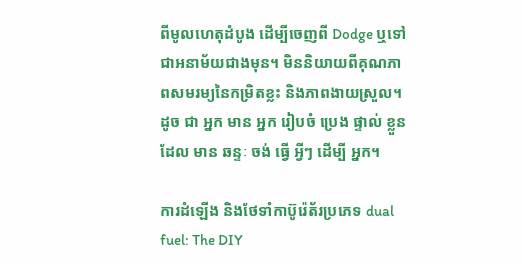ពីមូលហេតុដំបូង ដើម្បីចេញពី Dodge ឬទៅជាអនាម័យជាងមុន។ មិននិយាយពីគុណភាពសមរម្យនៃកម្រិតខ្លះ និងភាពងាយស្រួល។ ដូច ជា អ្នក មាន អ្នក រៀបចំ ប្រេង ផ្ទាល់ ខ្លួន ដែល មាន ឆន្ទៈ ចង់ ធ្វើ អ្វីៗ ដើម្បី អ្នក។

ការដំឡើង និងថែទាំកាប៊ូរ៉េត័រប្រភេទ dual fuel: The DIY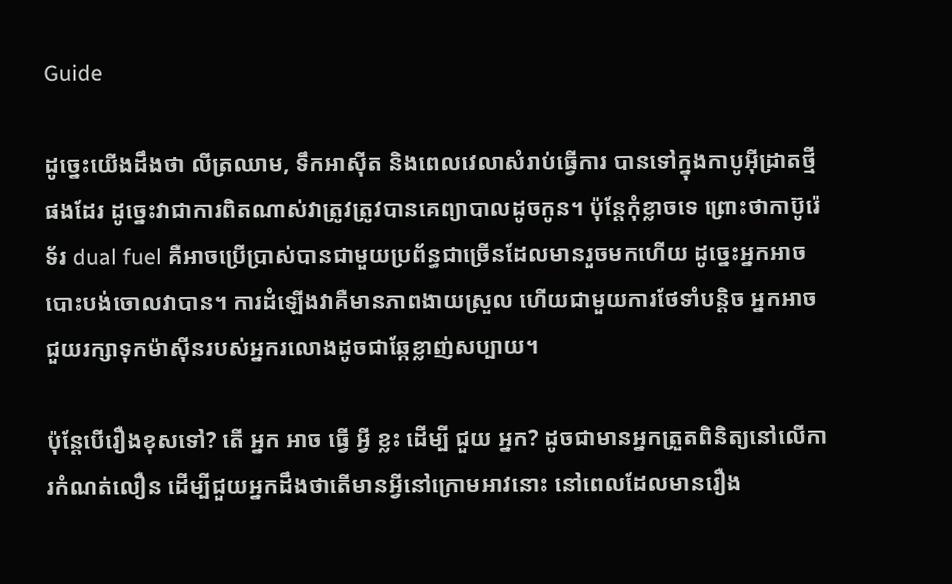Guide

ដូច្នេះយើងដឹងថា លីត្រឈាម, ទឹកអាស៊ីត និងពេលវេលាសំរាប់ធ្វើការ បានទៅក្នុងកាបូអ៊ីដ្រាតថ្មីផងដែរ ដូច្នេះវាជាការពិតណាស់វាត្រូវត្រូវបានគេព្យាបាលដូចកូន។ ប៉ុន្តែកុំខ្លាចទេ ព្រោះថាកាប៊ូរ៉េទ័រ dual fuel គឺអាចប្រើប្រាស់បានជាមួយប្រព័ន្ធជាច្រើនដែលមានរួចមកហើយ ដូច្នេះអ្នកអាចបោះបង់ចោលវាបាន។ ការដំឡើងវាគឺមានភាពងាយស្រួល ហើយជាមួយការថែទាំបន្តិច អ្នកអាចជួយរក្សាទុកម៉ាស៊ីនរបស់អ្នករលោងដូចជាឆ្កែខ្លាញ់សប្បាយ។

ប៉ុន្តែបើរឿងខុសទៅ? តើ អ្នក អាច ធ្វើ អ្វី ខ្លះ ដើម្បី ជួយ អ្នក? ដូចជាមានអ្នកត្រួតពិនិត្យនៅលើការកំណត់លឿន ដើម្បីជួយអ្នកដឹងថាតើមានអ្វីនៅក្រោមអាវនោះ នៅពេលដែលមានរឿង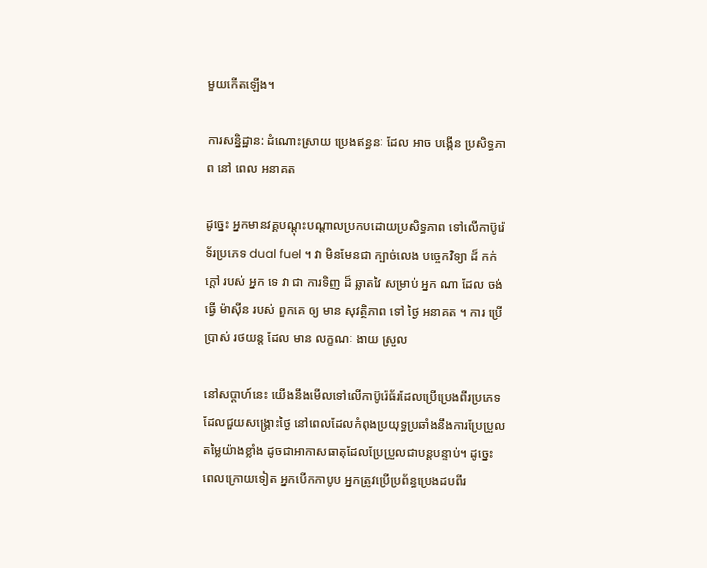មួយកើតឡើង។

ការសន្និដ្ឋាន: ដំណោះស្រាយ ប្រេងឥន្ធនៈ ដែល អាច បង្កើន ប្រសិទ្ធភាព នៅ ពេល អនាគត

ដូច្នេះ អ្នកមានវគ្គបណ្ដុះបណ្ដាលប្រកបដោយប្រសិទ្ធភាព ទៅលើកាប៊ូរ៉េទ័រប្រភេទ dual fuel ។ វា មិនមែនជា ក្បាច់លេង បច្ចេកវិទ្យា ដ៏ កក់ក្តៅ របស់ អ្នក ទេ វា ជា ការទិញ ដ៏ ឆ្លាតវៃ សម្រាប់ អ្នក ណា ដែល ចង់ ធ្វើ ម៉ាស៊ីន របស់ ពួកគេ ឲ្យ មាន សុវត្ថិភាព ទៅ ថ្ងៃ អនាគត ។ ការ ប្រើប្រាស់ រថយន្ត ដែល មាន លក្ខណៈ ងាយ ស្រួល

នៅសប្តាហ៍នេះ យើងនឹងមើលទៅលើកាប៊ូរ៉េធ័រដែលប្រើប្រេងពីរប្រភេទ ដែលជួយសង្គ្រោះថ្ងៃ នៅពេលដែលកំពុងប្រយុទ្ធប្រឆាំងនឹងការប្រែប្រួលតម្លៃយ៉ាងខ្លាំង ដូចជាអាកាសធាតុដែលប្រែប្រួលជាបន្តបន្ទាប់។ ដូច្នេះ ពេលក្រោយទៀត អ្នកបើកកាបូប អ្នកត្រូវប្រើប្រព័ន្ធប្រេងដបពីរ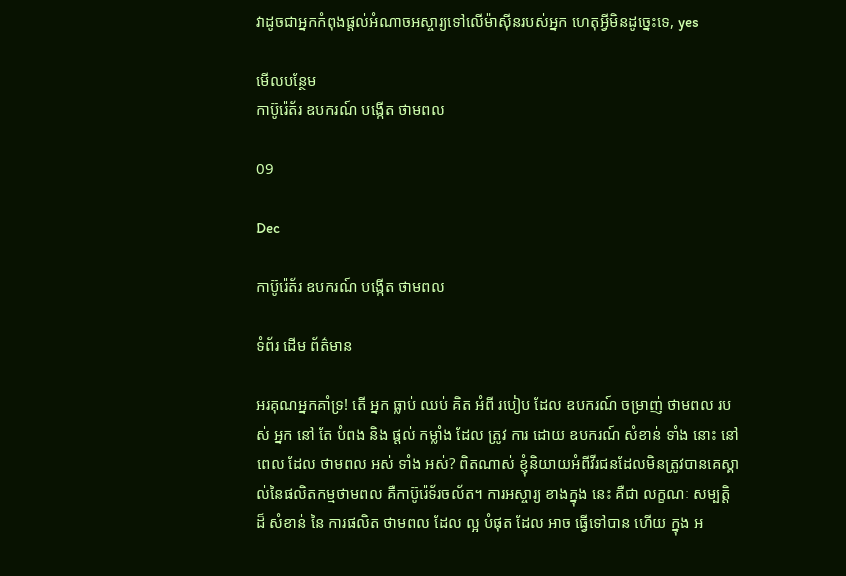វាដូចជាអ្នកកំពុងផ្តល់អំណាចអស្ចារ្យទៅលើម៉ាស៊ីនរបស់អ្នក ហេតុអ្វីមិនដូច្នេះទេ, yes

មើលបន្ថែម
កាប៊ូរ៉េត័រ ឧបករណ៍ បង្កើត ថាមពល

09

Dec

កាប៊ូរ៉េត័រ ឧបករណ៍ បង្កើត ថាមពល

ទំព័រ ដើម ព័ត៌មាន

អរគុណអ្នកគាំទ្រ! តើ អ្នក ធ្លាប់ ឈប់ គិត អំពី របៀប ដែល ឧបករណ៍ ចម្រាញ់ ថាមពល របស់ អ្នក នៅ តែ បំពង និង ផ្តល់ កម្លាំង ដែល ត្រូវ ការ ដោយ ឧបករណ៍ សំខាន់ ទាំង នោះ នៅ ពេល ដែល ថាមពល អស់ ទាំង អស់? ពិតណាស់ ខ្ញុំនិយាយអំពីវីរជនដែលមិនត្រូវបានគេស្គាល់នៃផលិតកម្មថាមពល គឺកាប៊ូរ៉េទ័រចល័ត។ ការអស្ចារ្យ ខាងក្នុង នេះ គឺជា លក្ខណៈ សម្បត្តិ ដ៏ សំខាន់ នៃ ការផលិត ថាមពល ដែល ល្អ បំផុត ដែល អាច ធ្វើទៅបាន ហើយ ក្នុង អ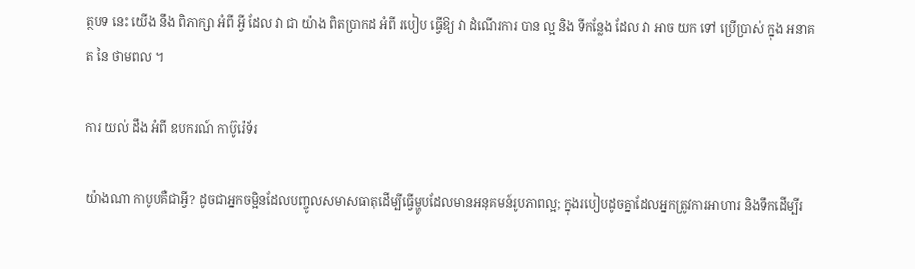ត្ថបទ នេះ យើង នឹង ពិភាក្សា អំពី អ្វី ដែល វា ជា យ៉ាង ពិតប្រាកដ អំពី របៀប ធ្វើឱ្យ វា ដំណើរការ បាន ល្អ និង ទីកន្លែង ដែល វា អាច យក ទៅ ប្រើប្រាស់ ក្នុង អនាគត នៃ ថាមពល ។

ការ យល់ ដឹង អំពី ឧបករណ៍ កាប៊ូរ៉េទ័រ

យ៉ាងណា កាបូបគឺជាអ្វី? ដូចជាអ្នកចម្អិនដែលបញ្ចូលសមាសធាតុដើម្បីធ្វើម្ហូបដែលមានអនុគមន៍រូបភាពល្អ; ក្នុងរបៀបដូចគ្នាដែលអ្នកត្រូវការអាហារ និងទឹកដើម្បីរ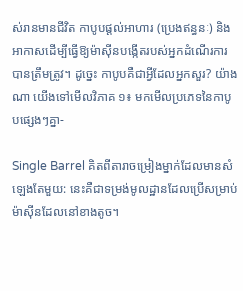ស់រានមានជីវិត កាបូបផ្តល់អាហារ (ប្រេងឥន្ធនៈ) និងអាកាសដើម្បីធ្វើឱ្យម៉ាស៊ីនបង្កើតរបស់អ្នកដំណើរការបានត្រឹមត្រូវ។ ដូច្នេះ កាបូបគឺជាអ្វីដែលអ្នកសួរ? យ៉ាងណា យើងទៅមើលវិភាគ ១៖ មកមើលប្រភេទនៃកាបូបផ្សេងៗគ្នា-

Single Barrel គិតពីតារាចម្រៀងម្នាក់ដែលមានសំឡេងតែមួយ: នេះគឺជាទម្រង់មូលដ្ឋានដែលប្រើសម្រាប់ម៉ាស៊ីនដែលនៅខាងតូច។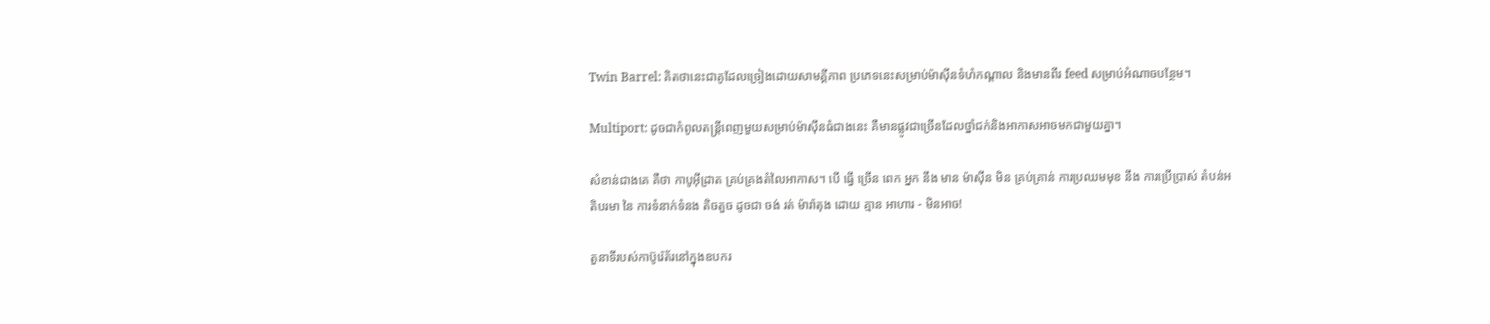Twin Barrel: គិតថានេះជាគូដែលច្រៀងដោយសាមគ្គីភាព ប្រភេទនេះសម្រាប់ម៉ាស៊ីនទំហំកណ្តាល និងមានពីរ feed សម្រាប់អំណាចបន្ថែម។

Multiport: ដូចជាកំពូលតន្ត្រីពេញមួយសម្រាប់ម៉ាស៊ីនធំជាងនេះ គឺមានផ្លូវជាច្រើនដែលថ្នាំជក់និងអាកាសអាចមកជាមួយគ្នា។

សំខាន់ជាងគេ គឺថា កាបូអ៊ីដ្រាត គ្រប់គ្រងតំលៃអាកាស។ បើ ធ្វើ ច្រើន ពេក អ្នក នឹង មាន ម៉ាស៊ីន មិន គ្រប់គ្រាន់ ការប្រឈមមុខ នឹង ការប្រើប្រាស់ តំបន់អតិបរមា នៃ ការទំនាក់ទំនង តិចតួច ដូចជា ចង់ រត់ ម៉ារ៉ាតុង ដោយ គ្មាន អាហារ - មិនអាច!

តួនាទីរបស់កាប៊ូរ៉េត័រនៅក្នុងឧបករ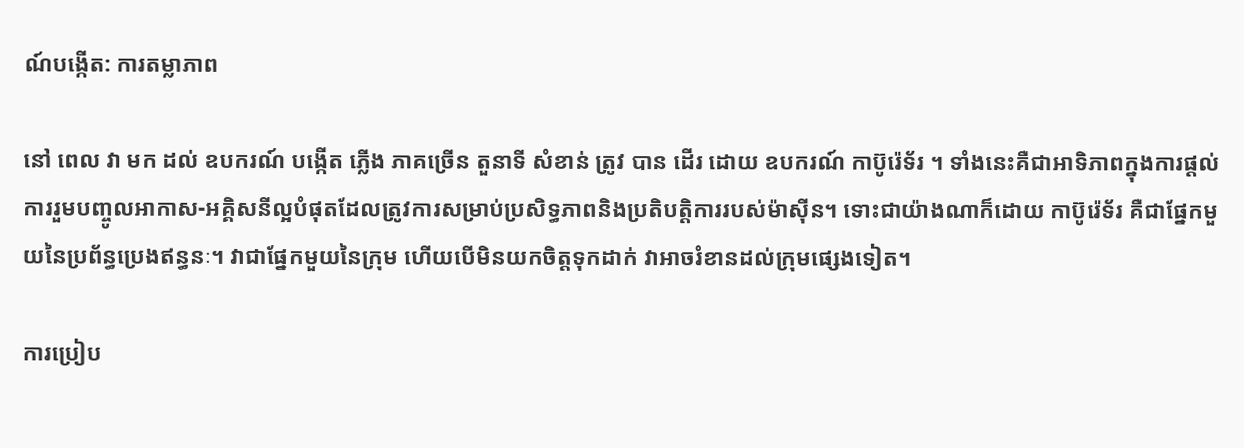ណ៍បង្កើត: ការតម្លាភាព

នៅ ពេល វា មក ដល់ ឧបករណ៍ បង្កើត ភ្លើង ភាគច្រើន តួនាទី សំខាន់ ត្រូវ បាន ដើរ ដោយ ឧបករណ៍ កាប៊ូរ៉េទ័រ ។ ទាំងនេះគឺជាអាទិភាពក្នុងការផ្តល់ការរួមបញ្ចូលអាកាស-អគ្គិសនីល្អបំផុតដែលត្រូវការសម្រាប់ប្រសិទ្ធភាពនិងប្រតិបត្តិការរបស់ម៉ាស៊ីន។ ទោះជាយ៉ាងណាក៏ដោយ កាប៊ូរ៉េទ័រ គឺជាផ្នែកមួយនៃប្រព័ន្ធប្រេងឥន្ធនៈ។ វាជាផ្នែកមួយនៃក្រុម ហើយបើមិនយកចិត្តទុកដាក់ វាអាចរំខានដល់ក្រុមផ្សេងទៀត។

ការប្រៀប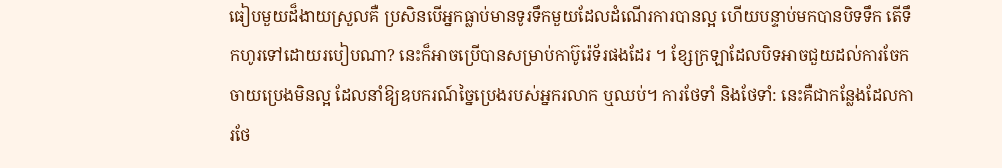ធៀបមួយដ៏ងាយស្រួលគឺ ប្រសិនបើអ្នកធ្លាប់មានទូរទឹកមួយដែលដំណើរការបានល្អ ហើយបន្ទាប់មកបានបិទទឹក តើទឹកហូរទៅដោយរបៀបណា? នេះក៏អាចប្រើបានសម្រាប់កាប៊ូរ៉េទ័រផងដែរ ។ ខ្សែក្រឡាដែលបិទអាចជួយដល់ការចែកចាយប្រេងមិនល្អ ដែលនាំឱ្យឧបករណ៍ច្នៃប្រេងរបស់អ្នករលាក ឬឈប់។ ការថែទាំ និងថែទាំ: នេះគឺជាកន្លែងដែលការថែ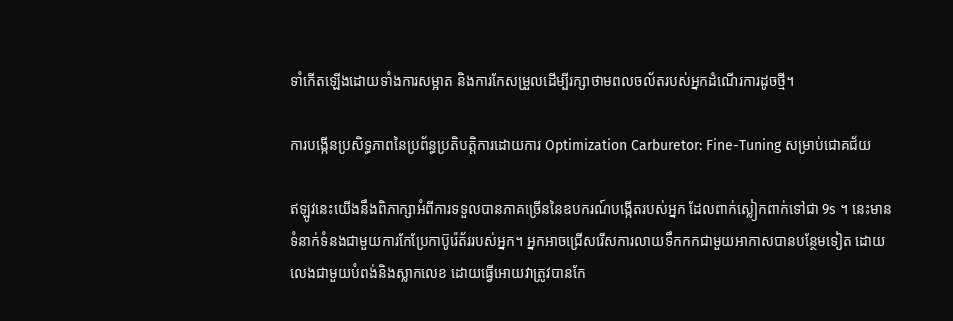ទាំកើតឡើងដោយទាំងការសម្អាត និងការកែសម្រួលដើម្បីរក្សាថាមពលចល័តរបស់អ្នកដំណើរការដូចថ្មី។

ការបង្កើនប្រសិទ្ធភាពនៃប្រព័ន្ធប្រតិបត្តិការដោយការ Optimization Carburetor: Fine-Tuning សម្រាប់ជោគជ័យ

ឥឡូវនេះយើងនឹងពិភាក្សាអំពីការទទួលបានភាគច្រើននៃឧបករណ៍បង្កើតរបស់អ្នក ដែលពាក់ស្លៀកពាក់ទៅជា 9s ។ នេះមានទំនាក់ទំនងជាមួយការកែប្រែកាប៊ូរ៉េត័ររបស់អ្នក។ អ្នកអាចជ្រើសរើសការលាយទឹកកកជាមួយអាកាសបានបន្ថែមទៀត ដោយលេងជាមួយបំពង់និងស្លាកលេខ ដោយធ្វើអោយវាត្រូវបានកែ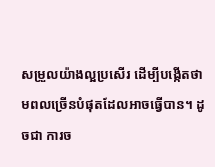សម្រួលយ៉ាងល្អប្រសើរ ដើម្បីបង្កើតថាមពលច្រើនបំផុតដែលអាចធ្វើបាន។ ដូចជា ការច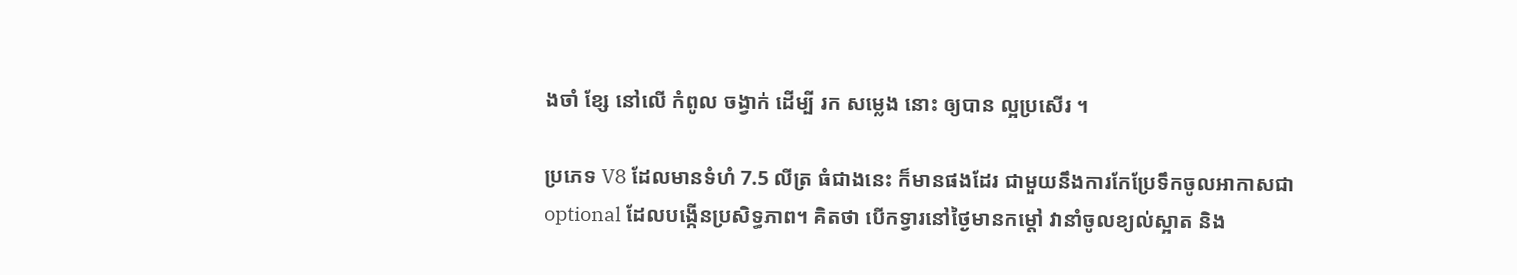ងចាំ ខ្សែ នៅលើ កំពូល ចង្វាក់ ដើម្បី រក សម្លេង នោះ ឲ្យបាន ល្អប្រសើរ ។

ប្រភេទ V8 ដែលមានទំហំ 7.5 លីត្រ ធំជាងនេះ ក៏មានផងដែរ ជាមួយនឹងការកែប្រែទឹកចូលអាកាសជា optional ដែលបង្កើនប្រសិទ្ធភាព។ គិតថា បើកទ្វារនៅថ្ងៃមានកម្តៅ វានាំចូលខ្យល់ស្អាត និង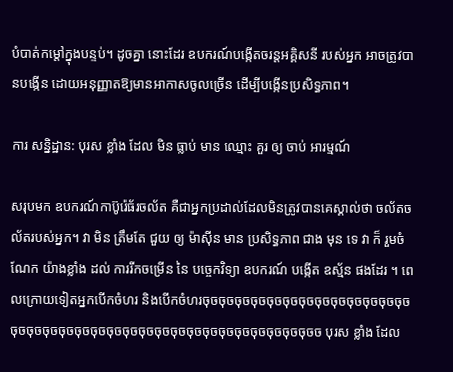បំបាត់កម្តៅក្នុងបន្ទប់។ ដូចគ្នា នោះដែរ ឧបករណ៍បង្កើតចរន្តអគ្គិសនី របស់អ្នក អាចត្រូវបានបង្កើន ដោយអនុញ្ញាតឱ្យមានអាកាសចូលច្រើន ដើម្បីបង្កើនប្រសិទ្ធភាព។

ការ សន្និដ្ឋាន: បុរស ខ្លាំង ដែល មិន ធ្លាប់ មាន ឈ្មោះ គួរ ឲ្យ ចាប់ អារម្មណ៍

សរុបមក ឧបករណ៍កាប៊ូរ៉េធ័រចល័ត គឺជាអ្នកប្រដាល់ដែលមិនត្រូវបានគេស្គាល់ថា ចល័តចល័តរបស់អ្នក។ វា មិន ត្រឹមតែ ជួយ ឲ្យ ម៉ាស៊ីន មាន ប្រសិទ្ធភាព ជាង មុន ទេ វា ក៏ រួមចំណែក យ៉ាងខ្លាំង ដល់ ការរីកចម្រើន នៃ បច្ចេកវិទ្យា ឧបករណ៍ បង្កើត ឧស្ម័ន ផងដែរ ។ ពេលក្រោយទៀតអ្នកបើកចំហរ និងបើកចំហរចុចចុចចុចចុចចុចចុចចុចចុចចុចចុចចុចចុចចុចចុចចុចចុចចុចចុចចុចចុចចុចចុចចុចចុចចុចចុចចុចចុចចុចចុចចុចចុចច បុរស ខ្លាំង ដែល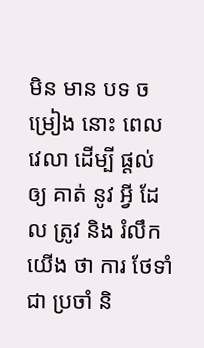មិន មាន បទ ចម្រៀង នោះ ពេល វេលា ដើម្បី ផ្តល់ ឲ្យ គាត់ នូវ អ្វី ដែល ត្រូវ និង រំលឹក យើង ថា ការ ថែទាំ ជា ប្រចាំ និ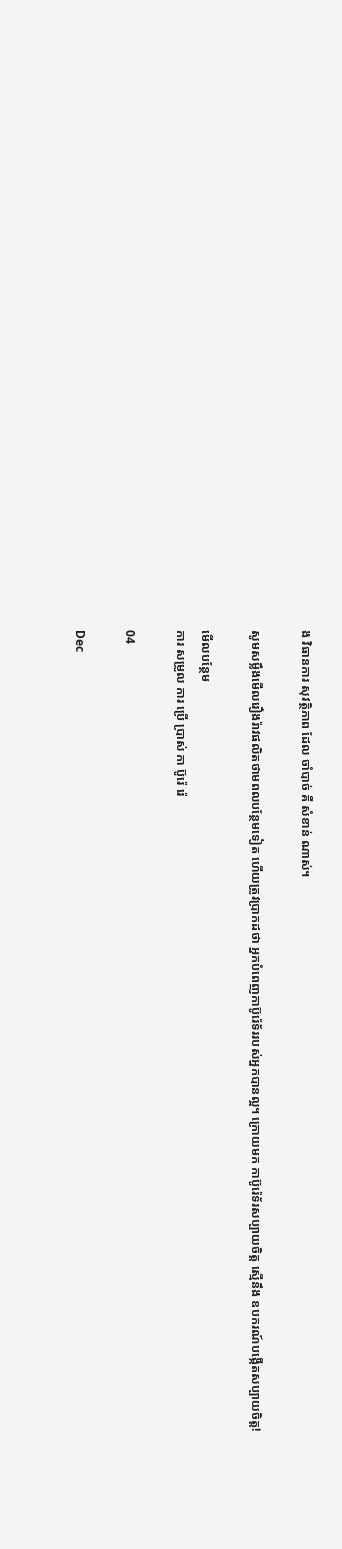ង វិធានការ សុវត្ថិភាព ដែល ចាំបាច់ គឺ សំខាន់ ណាស់។

សូមសម្លឹងមើលរឿងរ៉ាវផលិតថាមពលបន្ថែមទៀត ហើយត្រូវប្រាកដថា អ្នកបំពេញកាប៊ូរ៉េទ័ររបស់អ្នកបានល្អ។ ក្រោយមក កាប៊ូរ៉េទ័រសប្បាយចិត្ត ស្មើនឹង ឧបករណ៍បង្កើតសប្បាយចិត្ត!

មើលបន្ថែម
ការ សម្រួល ការ ប្រើ ប្រាស់ កា ប៊ូរ៉េ រ៉េ

04

Dec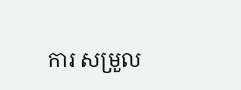ការ សម្រួល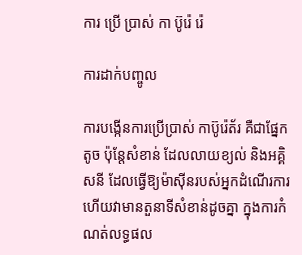ការ ប្រើ ប្រាស់ កា ប៊ូរ៉េ រ៉េ

ការដាក់បញ្ចូល

ការបង្កើនការប្រើប្រាស់ កាប៊ូរ៉េត័រ គឺជាផ្នែកតូច ប៉ុន្តែសំខាន់ ដែលលាយខ្យល់ និងអគ្គិសនី ដែលធ្វើឱ្យម៉ាស៊ីនរបស់អ្នកដំណើរការ ហើយវាមានតួនាទីសំខាន់ដូចគ្នា ក្នុងការកំណត់លទ្ធផល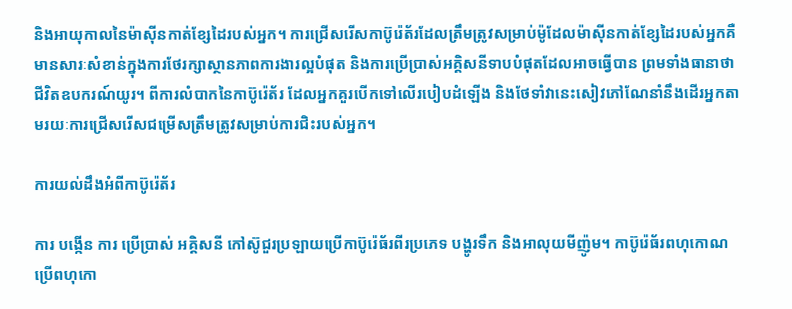និងអាយុកាលនៃម៉ាស៊ីនកាត់ខ្សែដៃរបស់អ្នក។ ការជ្រើសរើសកាប៊ូរ៉េត័រដែលត្រឹមត្រូវសម្រាប់ម៉ូដែលម៉ាស៊ីនកាត់ខ្សែដៃរបស់អ្នកគឺមានសារៈសំខាន់ក្នុងការថែរក្សាស្ថានភាពការងារល្អបំផុត និងការប្រើប្រាស់អគ្គិសនីទាបបំផុតដែលអាចធ្វើបាន ព្រមទាំងធានាថាជីវិតឧបករណ៍យូរ។ ពីការលំបាកនៃកាប៊ូរ៉េត័រ ដែលអ្នកគួរបើកទៅលើរបៀបដំឡើង និងថែទាំវានេះសៀវភៅណែនាំនឹងដើរអ្នកតាមរយៈការជ្រើសរើសជម្រើសត្រឹមត្រូវសម្រាប់ការជិះរបស់អ្នក។

ការយល់ដឹងអំពីកាប៊ូរ៉េត័រ

ការ បង្កើន ការ ប្រើប្រាស់ អគ្គិសនី កៅស៊ូជួរប្រឡាយប្រើកាប៊ូរ៉េធ័រពីរប្រភេទ បង្ហូរទឹក និងអាលុយមីញ៉ូម។ កាប៊ូរ៉េធ័រពហុកោណប្រើពហុកោ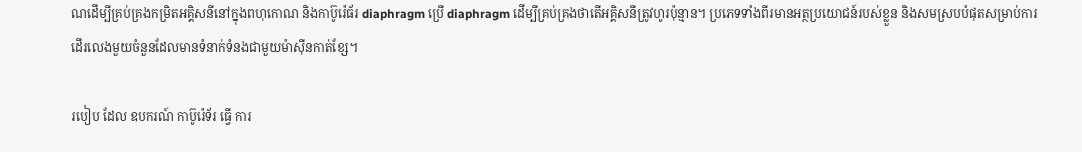ណដើម្បីគ្រប់គ្រងកម្រិតអគ្គិសនីនៅក្នុងពហុកោណ និងកាប៊ូរ៉េធ័រ diaphragm ប្រើ diaphragm ដើម្បីគ្រប់គ្រងថាតើអគ្គិសនីត្រូវហូរប៉ុន្មាន។ ប្រភេទទាំងពីរមានអត្ថប្រយោជន៍របស់ខ្លួន និងសមស្របបំផុតសម្រាប់ការដើរលេងមួយចំនួនដែលមានទំនាក់ទំនងជាមួយម៉ាស៊ីនកាត់ខ្សែ។

របៀប ដែល ឧបករណ៍ កាប៊ូរ៉េទ័រ ធ្វើ ការ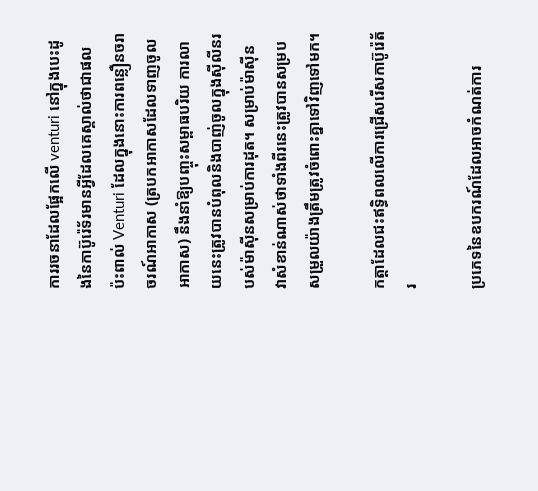ការរចនាដែលផ្អែកលើ venturi នៅក្នុងបេះដូងនៃកាប៊ូរ៉េទ័រមានអ្វីដែលគេស្គាល់ថាជាផលប៉ះពាល់ Venturi ដែលក្នុងនោះការពន្លឿនចរាចរណ៍អាកាស (ត្របកអាកាសដែលទាញចូលអាកាស) នឹងនាំឱ្យបញ្ចុះសម្ពាធបរិយ ការលាយនេះត្រូវបានបំពុលនិងបាញ់ចូលក្នុងស៊ីលីនរបស់ម៉ាស៊ីនសម្រាប់ការដុត។ សម្រាប់ម៉ាស៊ីន វាសំខាន់ណាស់ថាទាំងពីរនេះត្រូវបានសម្របសម្រួលយ៉ាងត្រឹមត្រូវចំពោះគ្នាទៅវិញទៅមក។

កត្តាដែលជះឥទ្ធិពលលើការជ្រើសរើសកាប៊ូរ៉េត័រ

ប្រភេទនៃឧបករណ៍ដែលអាចកំណត់ការ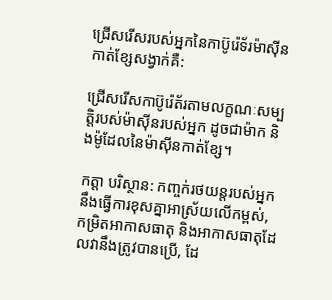ជ្រើសរើសរបស់អ្នកនៃកាប៊ូរ៉េទ័រម៉ាស៊ីនកាត់ខ្សែសង្វាក់គឺ:

ជ្រើសរើសកាប៊ូរ៉េត័រតាមលក្ខណៈសម្បត្តិរបស់ម៉ាស៊ីនរបស់អ្នក ដូចជាម៉ាក និងម៉ូដែលនៃម៉ាស៊ីនកាត់ខ្សែ។

កត្តា បរិស្ថាន: កញ្ចក់រថយន្តរបស់អ្នកនឹងធ្វើការខុសគ្នាអាស្រ័យលើកម្ពស់, កម្រិតអាកាសធាតុ និងអាកាសធាតុដែលវានឹងត្រូវបានប្រើ, ដែ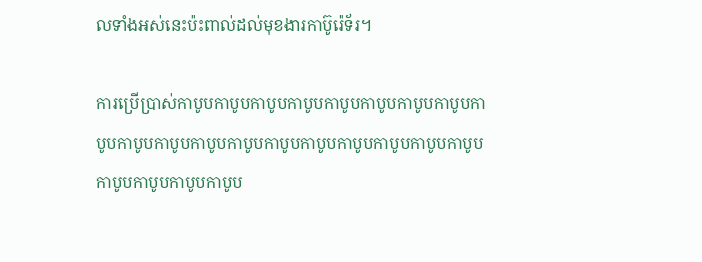លទាំងអស់នេះប៉ះពាល់ដល់មុខងារកាប៊ូរ៉េទ័រ។

ការប្រើប្រាស់កាបូបកាបូបកាបូបកាបូបកាបូបកាបូបកាបូបកាបូបកាបូបកាបូបកាបូបកាបូបកាបូបកាបូបកាបូបកាបូបកាបូបកាបូបកាបូបកាបូបកាបូបកាបូបកាបូប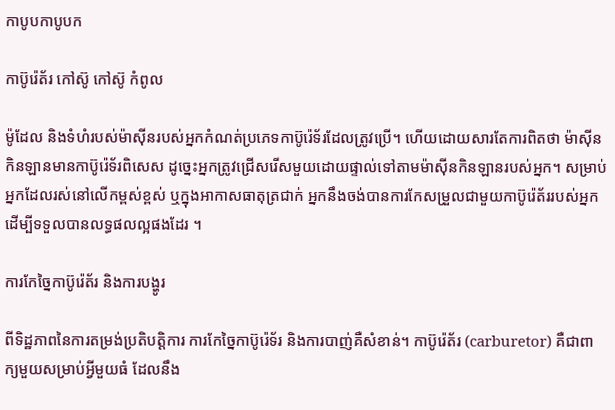កាបូបកាបូបក

កាប៊ូរ៉េត័រ កៅស៊ូ កៅស៊ូ កំពូល

ម៉ូដែល និងទំហំរបស់ម៉ាស៊ីនរបស់អ្នកកំណត់ប្រភេទកាប៊ូរ៉េទ័រដែលត្រូវប្រើ។ ហើយដោយសារតែការពិតថា ម៉ាស៊ីនកិនឡានមានកាប៊ូរ៉េទ័រពិសេស ដូច្នេះអ្នកត្រូវជ្រើសរើសមួយដោយផ្ទាល់ទៅតាមម៉ាស៊ីនកិនឡានរបស់អ្នក។ សម្រាប់អ្នកដែលរស់នៅលើកម្ពស់ខ្ពស់ ឬក្នុងអាកាសធាតុត្រជាក់ អ្នកនឹងចង់បានការកែសម្រួលជាមួយកាប៊ូរ៉េត័ររបស់អ្នកដើម្បីទទួលបានលទ្ធផលល្អផងដែរ ។

ការកែច្នៃកាប៊ូរ៉េត័រ និងការបង្ហូរ

ពីទិដ្ឋភាពនៃការតម្រង់ប្រតិបត្តិការ ការកែច្នៃកាប៊ូរ៉េទ័រ និងការបាញ់គឺសំខាន់។ កាប៊ូរ៉េត័រ (carburetor) គឺជាពាក្យមួយសម្រាប់អ្វីមួយធំ ដែលនឹង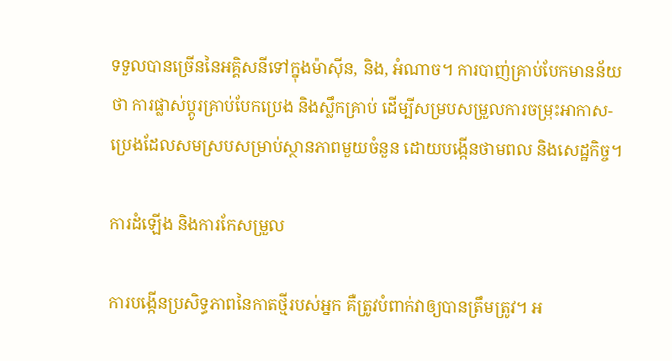ទទួលបានច្រើននៃអគ្គិសនីទៅក្នុងម៉ាស៊ីន, និង, អំណាច។ ការបាញ់គ្រាប់បែកមានន័យថា ការផ្លាស់ប្តូរគ្រាប់បែកប្រេង និងស្លឹកគ្រាប់ ដើម្បីសម្របសម្រួលការចម្រុះអាកាស-ប្រេងដែលសមស្របសម្រាប់ស្ថានភាពមួយចំនួន ដោយបង្កើនថាមពល និងសេដ្ឋកិច្ច។

ការដំឡើង និងការកែសម្រួល

ការបង្កើនប្រសិទ្ធភាពនៃកាតថ្មីរបស់អ្នក គឺត្រូវបំពាក់វាឲ្យបានត្រឹមត្រូវ។ អ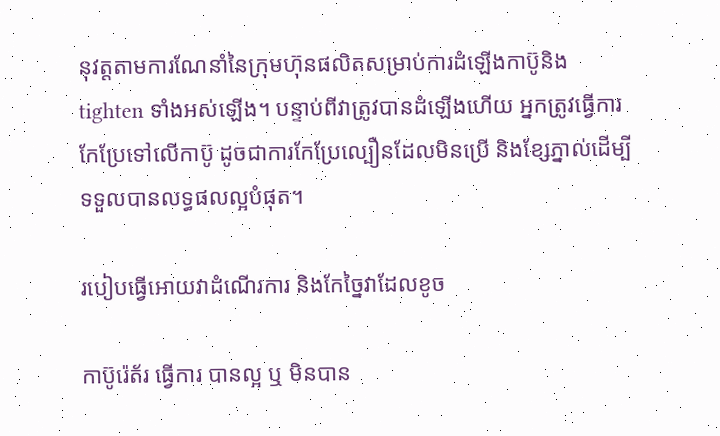នុវត្តតាមការណែនាំនៃក្រុមហ៊ុនផលិតសម្រាប់ការដំឡើងកាប៊ូនិង tighten ទាំងអស់ឡើង។ បន្ទាប់ពីវាត្រូវបានដំឡើងហើយ អ្នកត្រូវធ្វើការកែប្រែទៅលើកាប៊ូ ដូចជាការកែប្រែល្បឿនដែលមិនប្រើ និងខ្សែភ្នាល់ដើម្បីទទួលបានលទ្ធផលល្អបំផុត។

របៀបធ្វើអោយវាដំណើរការ និងកែច្នៃវាដែលខូច

កាប៊ូរ៉េត័រ ធ្វើការ បានល្អ ឬ មិនបាន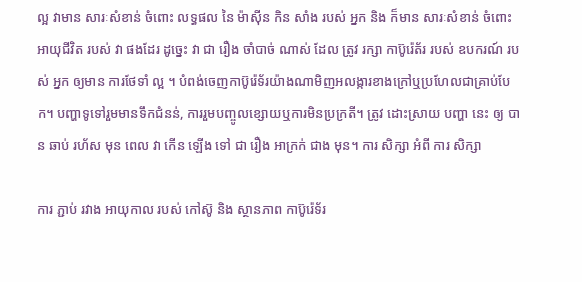ល្អ វាមាន សារៈសំខាន់ ចំពោះ លទ្ធផល នៃ ម៉ាស៊ីន កិន សាំង របស់ អ្នក និង ក៏មាន សារៈសំខាន់ ចំពោះ អាយុជីវិត របស់ វា ផងដែរ ដូច្នេះ វា ជា រឿង ចាំបាច់ ណាស់ ដែល ត្រូវ រក្សា កាប៊ូរ៉េត័រ របស់ ឧបករណ៍ របស់ អ្នក ឲ្យមាន ការថែទាំ ល្អ ។ បំពង់ចេញកាប៊ូរ៉េទ័រយ៉ាងណាមិញអលង្ការខាងក្រៅឬប្រហែលជាគ្រាប់បែក។ បញ្ហាទូទៅរួមមានទឹកជំនន់, ការរួមបញ្ចូលខ្សោយឬការមិនប្រក្រតី។ ត្រូវ ដោះស្រាយ បញ្ហា នេះ ឲ្យ បាន ឆាប់ រហ័ស មុន ពេល វា កើន ឡើង ទៅ ជា រឿង អាក្រក់ ជាង មុន។ ការ សិក្សា អំពី ការ សិក្សា

ការ ភ្ជាប់ រវាង អាយុកាល របស់ កៅស៊ូ និង ស្ថានភាព កាប៊ូរ៉េទ័រ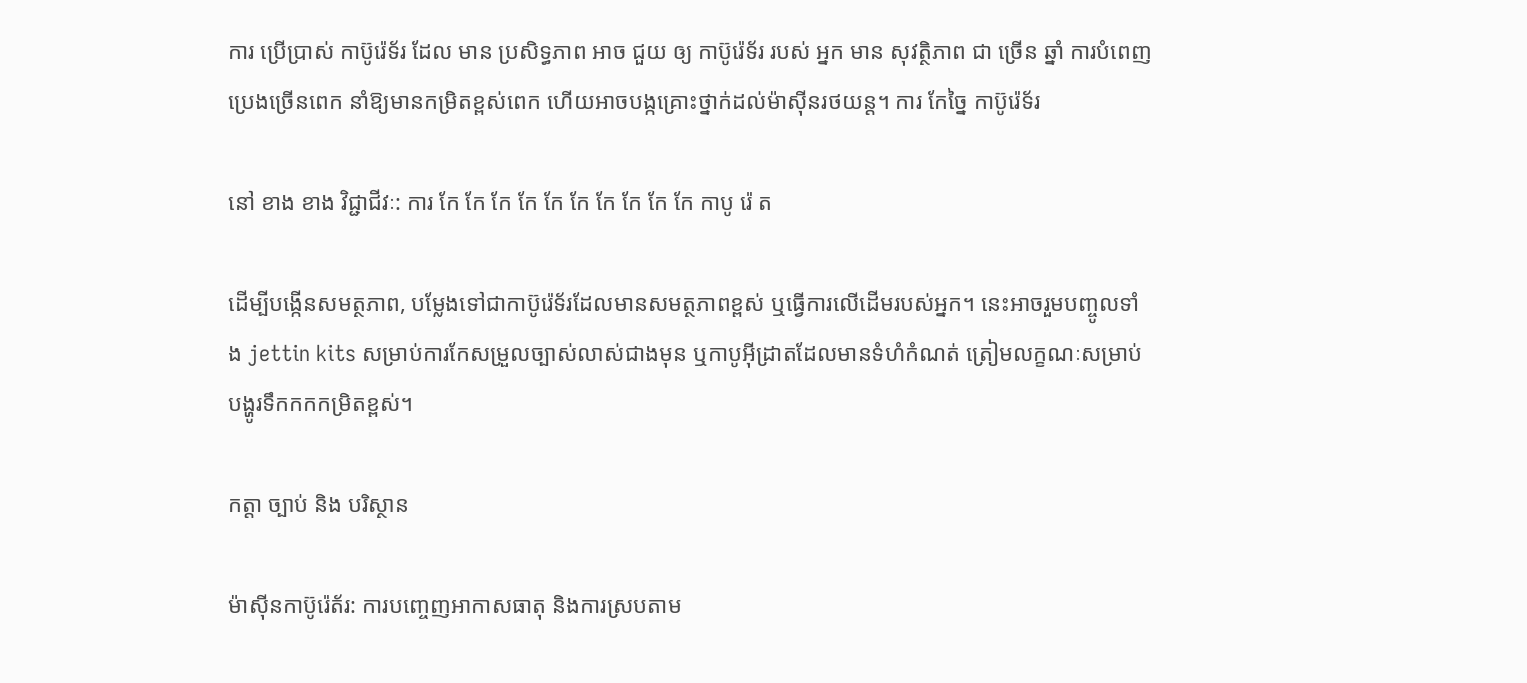ការ ប្រើប្រាស់ កាប៊ូរ៉េទ័រ ដែល មាន ប្រសិទ្ធភាព អាច ជួយ ឲ្យ កាប៊ូរ៉េទ័រ របស់ អ្នក មាន សុវត្ថិភាព ជា ច្រើន ឆ្នាំ ការបំពេញប្រេងច្រើនពេក នាំឱ្យមានកម្រិតខ្ពស់ពេក ហើយអាចបង្កគ្រោះថ្នាក់ដល់ម៉ាស៊ីនរថយន្ត។ ការ កែច្នៃ កាប៊ូរ៉េទ័រ

នៅ ខាង ខាង វិជ្ជាជីវៈ: ការ កែ កែ កែ កែ កែ កែ កែ កែ កែ កែ កាបូ រ៉េ ត

ដើម្បីបង្កើនសមត្ថភាព, បម្លែងទៅជាកាប៊ូរ៉េទ័រដែលមានសមត្ថភាពខ្ពស់ ឬធ្វើការលើដើមរបស់អ្នក។ នេះអាចរួមបញ្ចូលទាំង jettin kits សម្រាប់ការកែសម្រួលច្បាស់លាស់ជាងមុន ឬកាបូអ៊ីដ្រាតដែលមានទំហំកំណត់ ត្រៀមលក្ខណៈសម្រាប់បង្ហូរទឹកកកកម្រិតខ្ពស់។

កត្តា ច្បាប់ និង បរិស្ថាន

ម៉ាស៊ីនកាប៊ូរ៉េត័រ: ការបញ្ចេញអាកាសធាតុ និងការស្របតាម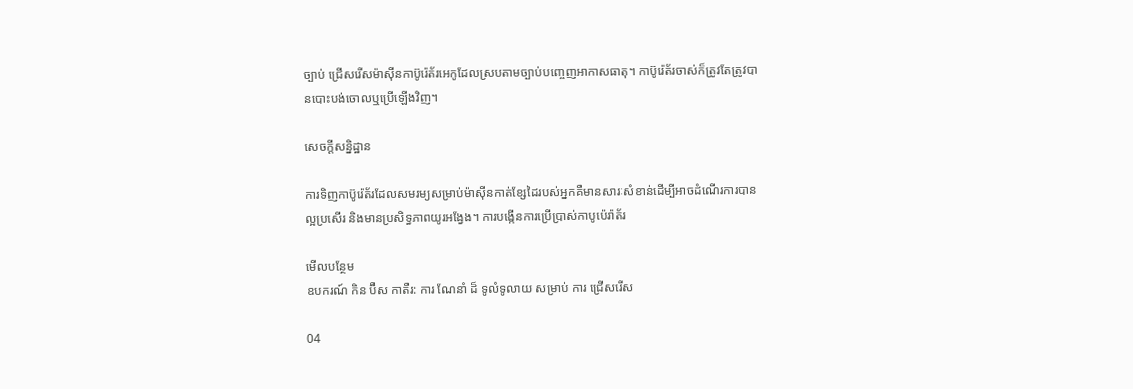ច្បាប់ ជ្រើសរើសម៉ាស៊ីនកាប៊ូរ៉េត័រអេកូដែលស្របតាមច្បាប់បញ្ចេញអាកាសធាតុ។ កាប៊ូរ៉េត័រចាស់ក៏ត្រូវតែត្រូវបានបោះបង់ចោលឬប្រើឡើងវិញ។

សេចក្តីសន្និដ្ឋាន

ការទិញកាប៊ូរ៉េត័រដែលសមរម្យសម្រាប់ម៉ាស៊ីនកាត់ខ្សែដៃរបស់អ្នកគឺមានសារៈសំខាន់ដើម្បីអាចដំណើរការបានល្អប្រសើរ និងមានប្រសិទ្ធភាពយូរអង្វែង។ ការបង្កើនការប្រើប្រាស់កាបូប៉េរ៉ាត័រ

មើលបន្ថែម
ឧបករណ៍ កិន ប៊ឺស កាតឺរ: ការ ណែនាំ ដ៏ ទូលំទូលាយ សម្រាប់ ការ ជ្រើសរើស

04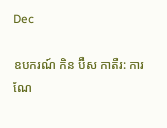Dec

ឧបករណ៍ កិន ប៊ឺស កាតឺរ: ការ ណែ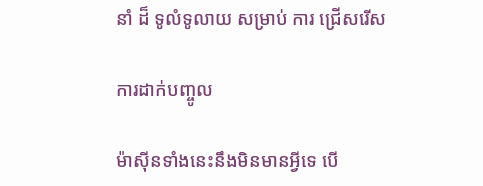នាំ ដ៏ ទូលំទូលាយ សម្រាប់ ការ ជ្រើសរើស

ការដាក់បញ្ចូល

ម៉ាស៊ីនទាំងនេះនឹងមិនមានអ្វីទេ បើ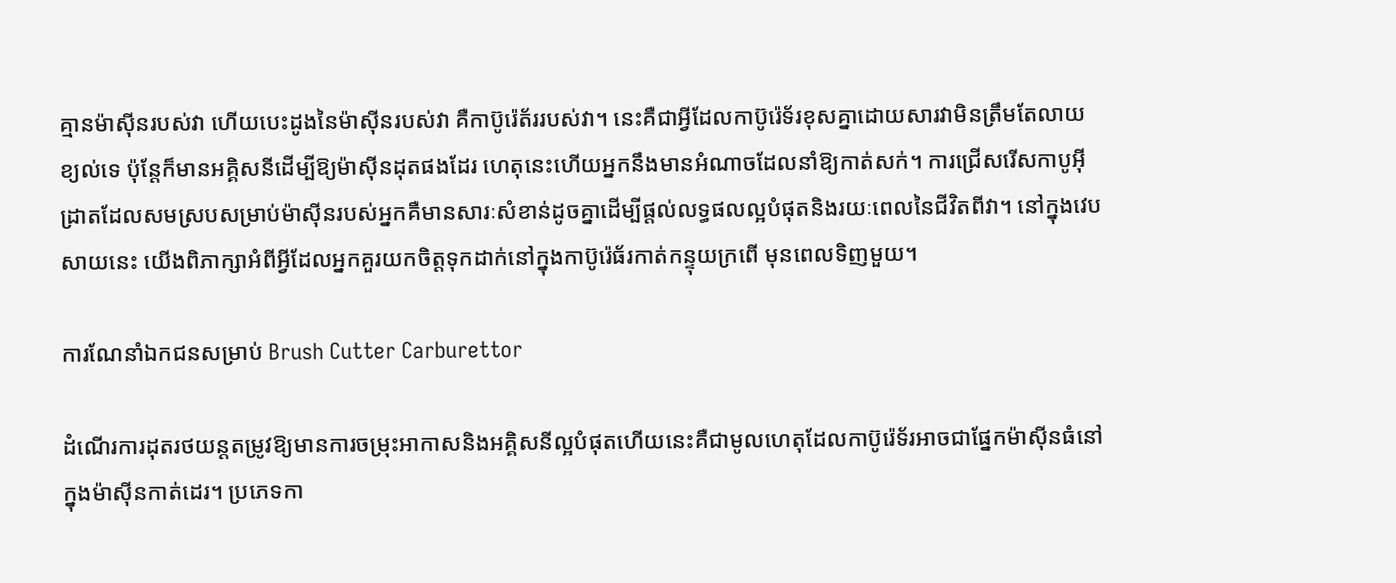គ្មានម៉ាស៊ីនរបស់វា ហើយបេះដូងនៃម៉ាស៊ីនរបស់វា គឺកាប៊ូរ៉េត័ររបស់វា។ នេះគឺជាអ្វីដែលកាប៊ូរ៉េទ័រខុសគ្នាដោយសារវាមិនត្រឹមតែលាយខ្យល់ទេ ប៉ុន្តែក៏មានអគ្គិសនីដើម្បីឱ្យម៉ាស៊ីនដុតផងដែរ ហេតុនេះហើយអ្នកនឹងមានអំណាចដែលនាំឱ្យកាត់សក់។ ការជ្រើសរើសកាបូអ៊ីដ្រាតដែលសមស្របសម្រាប់ម៉ាស៊ីនរបស់អ្នកគឺមានសារៈសំខាន់ដូចគ្នាដើម្បីផ្តល់លទ្ធផលល្អបំផុតនិងរយៈពេលនៃជីវិតពីវា។ នៅក្នុងវេបសាយនេះ យើងពិភាក្សាអំពីអ្វីដែលអ្នកគួរយកចិត្តទុកដាក់នៅក្នុងកាប៊ូរ៉េធ័រកាត់កន្ទុយក្រពើ មុនពេលទិញមួយ។

ការណែនាំឯកជនសម្រាប់ Brush Cutter Carburettor

ដំណើរការដុតរថយន្តតម្រូវឱ្យមានការចម្រុះអាកាសនិងអគ្គិសនីល្អបំផុតហើយនេះគឺជាមូលហេតុដែលកាប៊ូរ៉េទ័រអាចជាផ្នែកម៉ាស៊ីនធំនៅក្នុងម៉ាស៊ីនកាត់ដេរ។ ប្រភេទកា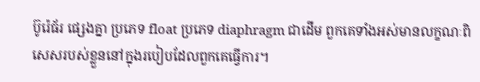ប៊ូរ៉េធ័រ ផ្សេងគ្នា ប្រភេទ float ប្រភេទ diaphragm ជាដើម ពួកគេទាំងអស់មានលក្ខណៈពិសេសរបស់ខ្លួននៅក្នុងរបៀបដែលពួកគេធ្វើការ។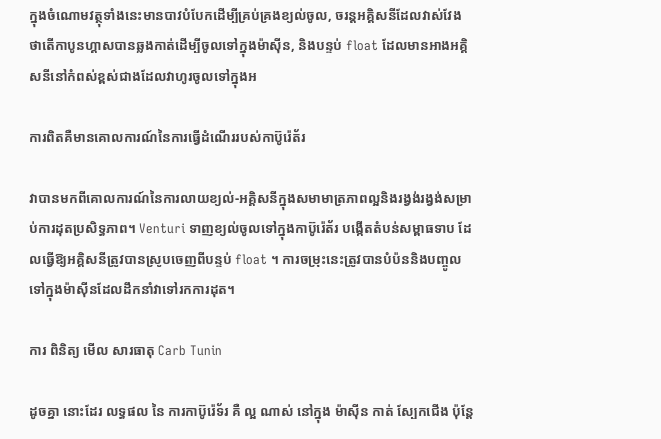ក្នុងចំណោមវត្ថុទាំងនេះមានបាវបំបែកដើម្បីគ្រប់គ្រងខ្យល់ចូល, ចរន្តអគ្គិសនីដែលវាស់វែងថាតើកាបូនហ្គាសបានឆ្លងកាត់ដើម្បីចូលទៅក្នុងម៉ាស៊ីន, និងបន្ទប់ float ដែលមានអាងអគ្គិសនីនៅកំពស់ខ្ពស់ជាងដែលវាហូរចូលទៅក្នុងអ

ការពិតគឺមានគោលការណ៍នៃការធ្វើដំណើររបស់កាប៊ូរ៉េត័រ

វាបានមកពីគោលការណ៍នៃការលាយខ្យល់-អគ្គិសនីក្នុងសមាមាត្រភាពល្អនិងរង្វង់រង្វង់សម្រាប់ការដុតប្រសិទ្ធភាព។ Venturi ទាញខ្យល់ចូលទៅក្នុងកាប៊ូរ៉េត័រ បង្កើតតំបន់សម្ពាធទាប ដែលធ្វើឱ្យអគ្គិសនីត្រូវបានស្រូបចេញពីបន្ទប់ float ។ ការចម្រុះនេះត្រូវបានបំប៉ននិងបញ្ចូលទៅក្នុងម៉ាស៊ីនដែលដឹកនាំវាទៅរកការដុត។

ការ ពិនិត្យ មើល សារធាតុ Carb Tunin

ដូចគ្នា នោះដែរ លទ្ធផល នៃ ការកាប៊ូរ៉េទ័រ គឺ ល្អ ណាស់ នៅក្នុង ម៉ាស៊ីន កាត់ ស្បែកជើង ប៉ុន្តែ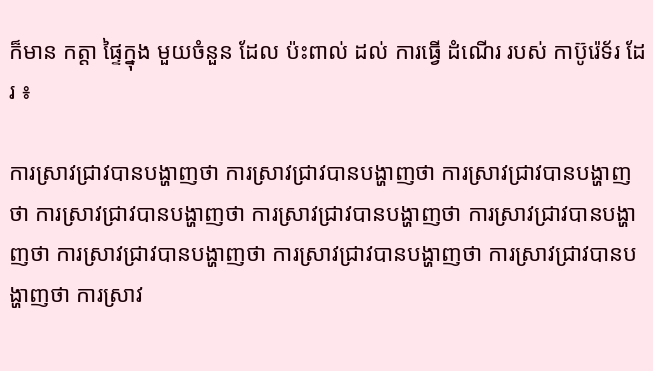ក៏មាន កត្តា ផ្ទៃក្នុង មួយចំនួន ដែល ប៉ះពាល់ ដល់ ការធ្វើ ដំណើរ របស់ កាប៊ូរ៉េទ័រ ដែរ ៖

ការស្រាវជ្រាវបានបង្ហាញថា ការស្រាវជ្រាវបានបង្ហាញថា ការស្រាវជ្រាវបានបង្ហាញថា ការស្រាវជ្រាវបានបង្ហាញថា ការស្រាវជ្រាវបានបង្ហាញថា ការស្រាវជ្រាវបានបង្ហាញថា ការស្រាវជ្រាវបានបង្ហាញថា ការស្រាវជ្រាវបានបង្ហាញថា ការស្រាវជ្រាវបានបង្ហាញថា ការស្រាវ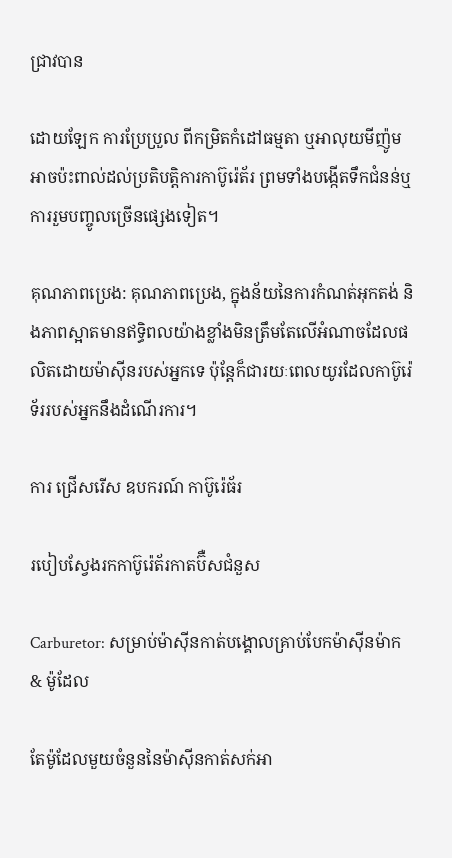ជ្រាវបាន

ដោយឡែក ការប្រែប្រួល ពីកម្រិតកំដៅធម្មតា ឬអាលុយមីញ៉ូមអាចប៉ះពាល់ដល់ប្រតិបត្តិការកាប៊ូរ៉េត័រ ព្រមទាំងបង្កើតទឹកជំនន់ឬការរួមបញ្ចូលច្រើនផ្សេងទៀត។

គុណភាពប្រេង: គុណភាពប្រេង, ក្នុងន័យនៃការកំណត់អុកតង់ និងភាពស្អាតមានឥទ្ធិពលយ៉ាងខ្លាំងមិនត្រឹមតែលើអំណាចដែលផលិតដោយម៉ាស៊ីនរបស់អ្នកទេ ប៉ុន្តែក៏ជារយៈពេលយូរដែលកាប៊ូរ៉េទ័ររបស់អ្នកនឹងដំណើរការ។

ការ ជ្រើសរើស ឧបករណ៍ កាប៊ូរ៉េធ័រ

របៀបស្វែងរកកាប៊ូរ៉េត័រកាតប៊ឺសជំនួស

Carburetor: សម្រាប់ម៉ាស៊ីនកាត់បង្គោលគ្រាប់បែកម៉ាស៊ីនម៉ាក & ម៉ូដែល

តែម៉ូដែលមួយចំនួននៃម៉ាស៊ីនកាត់សក់អា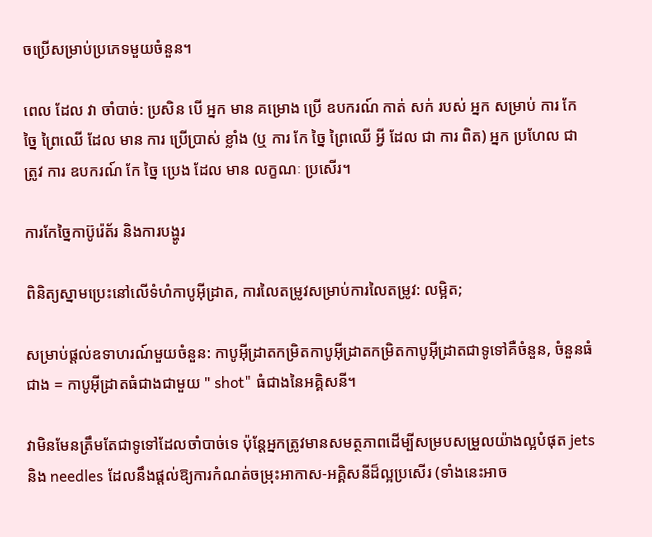ចប្រើសម្រាប់ប្រភេទមួយចំនួន។

ពេល ដែល វា ចាំបាច់: ប្រសិន បើ អ្នក មាន គម្រោង ប្រើ ឧបករណ៍ កាត់ សក់ របស់ អ្នក សម្រាប់ ការ កែ ច្នៃ ព្រៃឈើ ដែល មាន ការ ប្រើប្រាស់ ខ្លាំង (ឬ ការ កែ ច្នៃ ព្រៃឈើ អ្វី ដែល ជា ការ ពិត) អ្នក ប្រហែល ជា ត្រូវ ការ ឧបករណ៍ កែ ច្នៃ ប្រេង ដែល មាន លក្ខណៈ ប្រសើរ។

ការកែច្នៃកាប៊ូរ៉េត័រ និងការបង្ហូរ

ពិនិត្យស្នាមប្រេះនៅលើទំហំកាបូអ៊ីដ្រាត, ការលៃតម្រូវសម្រាប់ការលៃតម្រូវ: លម្អិត;

សម្រាប់ផ្តល់ឧទាហរណ៍មួយចំនួន: កាបូអ៊ីដ្រាតកម្រិតកាបូអ៊ីដ្រាតកម្រិតកាបូអ៊ីដ្រាតជាទូទៅគឺចំនួន, ចំនួនធំជាង = កាបូអ៊ីដ្រាតធំជាងជាមួយ " shot" ធំជាងនៃអគ្គិសនី។

វាមិនមែនត្រឹមតែជាទូទៅដែលចាំបាច់ទេ ប៉ុន្តែអ្នកត្រូវមានសមត្ថភាពដើម្បីសម្របសម្រួលយ៉ាងល្អបំផុត jets និង needles ដែលនឹងផ្តល់ឱ្យការកំណត់ចម្រុះអាកាស-អគ្គិសនីដ៏ល្អប្រសើរ (ទាំងនេះអាច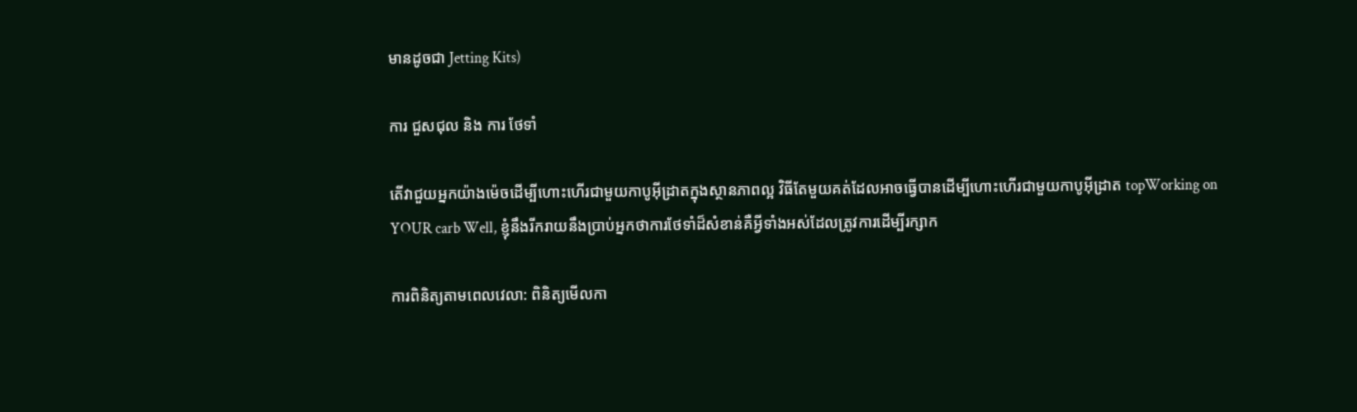មានដូចជា Jetting Kits)

ការ ជួសជុល និង ការ ថែទាំ

តើវាជួយអ្នកយ៉ាងម៉េចដើម្បីហោះហើរជាមួយកាបូអ៊ីដ្រាតក្នុងស្ថានភាពល្អ វិធីតែមួយគត់ដែលអាចធ្វើបានដើម្បីហោះហើរជាមួយកាបូអ៊ីដ្រាត topWorking on YOUR carb Well, ខ្ញុំនឹងរីករាយនឹងប្រាប់អ្នកថាការថែទាំដ៏សំខាន់គឺអ្វីទាំងអស់ដែលត្រូវការដើម្បីរក្សាក

ការពិនិត្យតាមពេលវេលា: ពិនិត្យមើលកា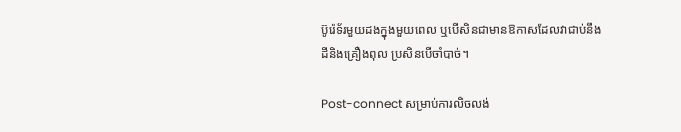ប៊ូរ៉េទ័រមួយដងក្នុងមួយពេល ឬបើសិនជាមានឱកាសដែលវាជាប់នឹងដីនិងគ្រឿងពុល ប្រសិនបើចាំបាច់។

Post-connect សម្រាប់ការលិចលង់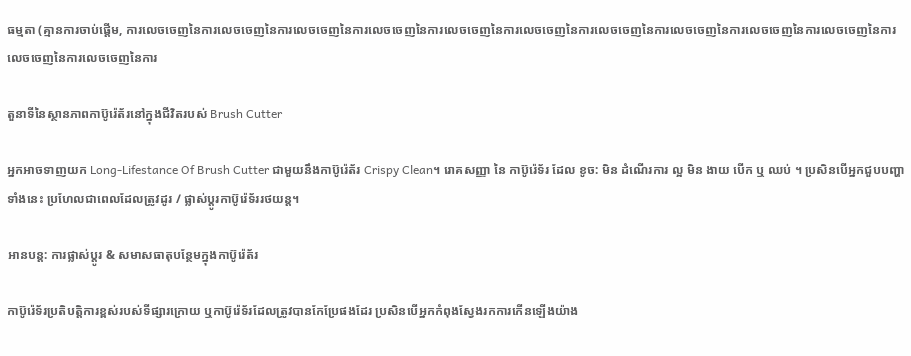ធម្មតា (គ្មានការចាប់ផ្តើម, ការលេចចេញនៃការលេចចេញនៃការលេចចេញនៃការលេចចេញនៃការលេចចេញនៃការលេចចេញនៃការលេចចេញនៃការលេចចេញនៃការលេចចេញនៃការលេចចេញនៃការលេចចេញនៃការលេចចេញនៃការ

តួនាទីនៃស្ថានភាពកាប៊ូរ៉េត័រនៅក្នុងជីវិតរបស់ Brush Cutter

អ្នកអាចទាញយក Long-Lifestance Of Brush Cutter ជាមួយនឹងកាប៊ូរ៉េត័រ Crispy Clean។ រោគសញ្ញា នៃ កាប៊ូរ៉េទ័រ ដែល ខូច: មិន ដំណើរការ ល្អ មិន ងាយ បើក ឬ ឈប់ ។ ប្រសិនបើអ្នកជួបបញ្ហាទាំងនេះ ប្រហែលជាពេលដែលត្រូវដូរ / ផ្លាស់ប្តូរកាប៊ូរ៉េទ័ររថយន្ត។

អានបន្ត: ការផ្លាស់ប្តូរ & សមាសធាតុបន្ថែមក្នុងកាប៊ូរ៉េត័រ

កាប៊ូរ៉េទ័រប្រតិបត្តិការខ្ពស់របស់ទីផ្សារក្រោយ ឬកាប៊ូរ៉េទ័រដែលត្រូវបានកែប្រែផងដែរ ប្រសិនបើអ្នកកំពុងស្វែងរកការកើនឡើងយ៉ាង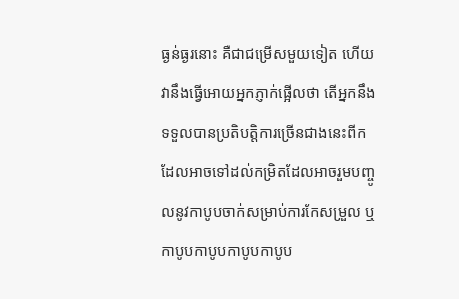ធ្ងន់ធ្ងរនោះ គឺជាជម្រើសមួយទៀត ហើយវានឹងធ្វើអោយអ្នកភ្ញាក់ផ្អើលថា តើអ្នកនឹងទទួលបានប្រតិបត្តិការច្រើនជាងនេះពីក ដែលអាចទៅដល់កម្រិតដែលអាចរួមបញ្ចូលនូវកាបូបចាក់សម្រាប់ការកែសម្រួល ឬកាបូបកាបូបកាបូបកាបូប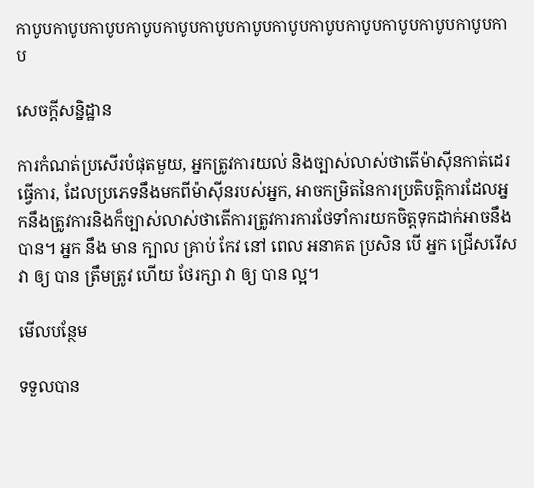កាបូបកាបូបកាបូបកាបូបកាបូបកាបូបកាបូបកាបូបកាបូបកាបូបកាបូបកាបូបកាបូបកាប

សេចក្តីសន្និដ្ឋាន

ការកំណត់ប្រសើរបំផុតមួយ, អ្នកត្រូវការយល់ និងច្បាស់លាស់ថាតើម៉ាស៊ីនកាត់ដេរធ្វើការ, ដែលប្រភេទនឹងមកពីម៉ាស៊ីនរបស់អ្នក, អាចកម្រិតនៃការប្រតិបត្តិការដែលអ្នកនឹងត្រូវការនិងក៏ច្បាស់លាស់ថាតើការត្រូវការការថែទាំការយកចិត្តទុកដាក់អាចនឹងបាន។ អ្នក នឹង មាន ក្បាល គ្រាប់ កែវ នៅ ពេល អនាគត ប្រសិន បើ អ្នក ជ្រើសរើស វា ឲ្យ បាន ត្រឹមត្រូវ ហើយ ថែរក្សា វា ឲ្យ បាន ល្អ។

មើលបន្ថែម

ទទួលបាន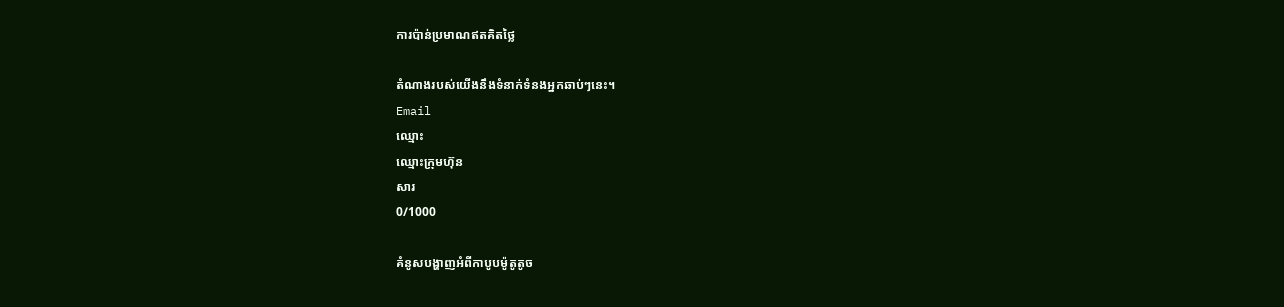ការប៉ាន់ប្រមាណឥតគិតថ្លៃ

តំណាងរបស់យើងនឹងទំនាក់ទំនងអ្នកឆាប់ៗនេះ។
Email
ឈ្មោះ
ឈ្មោះក្រុមហ៊ុន
សារ
0/1000

គំនូសបង្ហាញអំពីកាបូបម៉ូតូតូច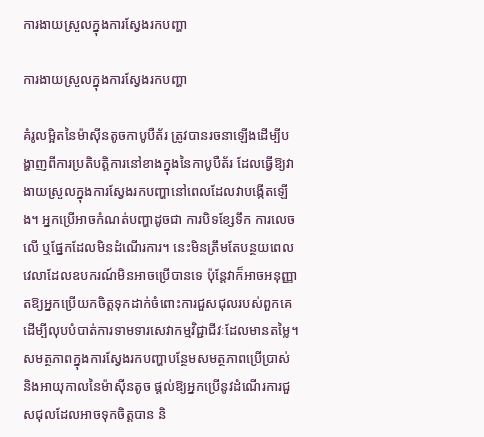ការងាយស្រួលក្នុងការស្វែងរកបញ្ហា

ការងាយស្រួលក្នុងការស្វែងរកបញ្ហា

គំរូលម្អិតនៃម៉ាស៊ីនតូចកាបូបឺត័រ ត្រូវបានរចនាឡើងដើម្បីបង្ហាញពីការប្រតិបត្តិការនៅខាងក្នុងនៃកាបូបឺត័រ ដែលធ្វើឱ្យវាងាយស្រួលក្នុងការស្វែងរកបញ្ហានៅពេលដែលវាបង្កើតឡើង។ អ្នកប្រើអាចកំណត់បញ្ហាដូចជា ការបិទខ្សែទឹក ការលេចលើ ឬផ្នែកដែលមិនដំណើរការ។ នេះមិនត្រឹមតែបន្ថយពេលវេលាដែលឧបករណ៍មិនអាចប្រើបានទេ ប៉ុន្តែវាក៏អាចអនុញ្ញាតឱ្យអ្នកប្រើយកចិត្តទុកដាក់ចំពោះការជួសជុលរបស់ពួកគេ ដើម្បីលុបបំបាត់ការទាមទារសេវាកម្មវិជ្ជាជីវៈដែលមានតម្លៃ។ សមត្ថភាពក្នុងការស្វែងរកបញ្ហាបន្ថែមសមត្ថភាពប្រើប្រាស់ និងអាយុកាលនៃម៉ាស៊ីនតូច ផ្តល់ឱ្យអ្នកប្រើនូវដំណើរការជួសជុលដែលអាចទុកចិត្តបាន និ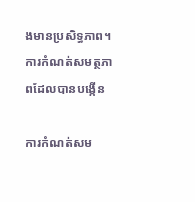ងមានប្រសិទ្ធភាព។
ការកំណត់សមត្ថភាពដែលបានបង្កើន

ការកំណត់សម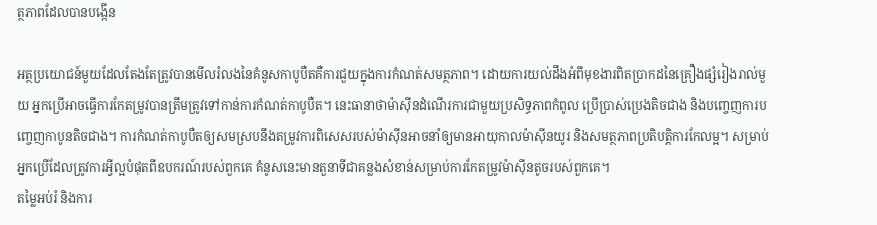ត្ថភាពដែលបានបង្កើន

អត្ថប្រយោជន៍មួយដែលតែងតែត្រូវបានមើលរំលងនៃគំនូសកាបូបឺតគឺការជួយក្នុងការកំណត់សមត្ថភាព។ ដោយការយល់ដឹងអំពីមុខងារពិតប្រាកដនៃគ្រឿងផ្សំរៀងរាល់មួយ អ្នកប្រើអាចធ្វើការកែតម្រូវបានត្រឹមត្រូវទៅកាន់ការកំណត់កាបូបឺត។ នេះធានាថាម៉ាស៊ីនដំណើរការជាមួយប្រសិទ្ធភាពកំពូល ប្រើប្រាស់ប្រេងតិចជាង និងបញ្ចេញការបញ្ចេញកាបូនតិចជាង។ ការកំណត់កាបូបឺតឲ្យសមស្របនឹងតម្រូវការពិសេសរបស់ម៉ាស៊ីនអាចនាំឲ្យមានអាយុកាលម៉ាស៊ីនយូរ និងសមត្ថភាពប្រតិបត្តិការកែលម្អ។ សម្រាប់អ្នកប្រើដែលត្រូវការអ្វីល្អបំផុតពីឧបករណ៍របស់ពួកគេ គំនូសនេះមានតួនាទីជាគន្លងសំខាន់សម្រាប់ការកែតម្រូវម៉ាស៊ីនតូចរបស់ពួកគេ។
តម្លៃអប់រំ និងការ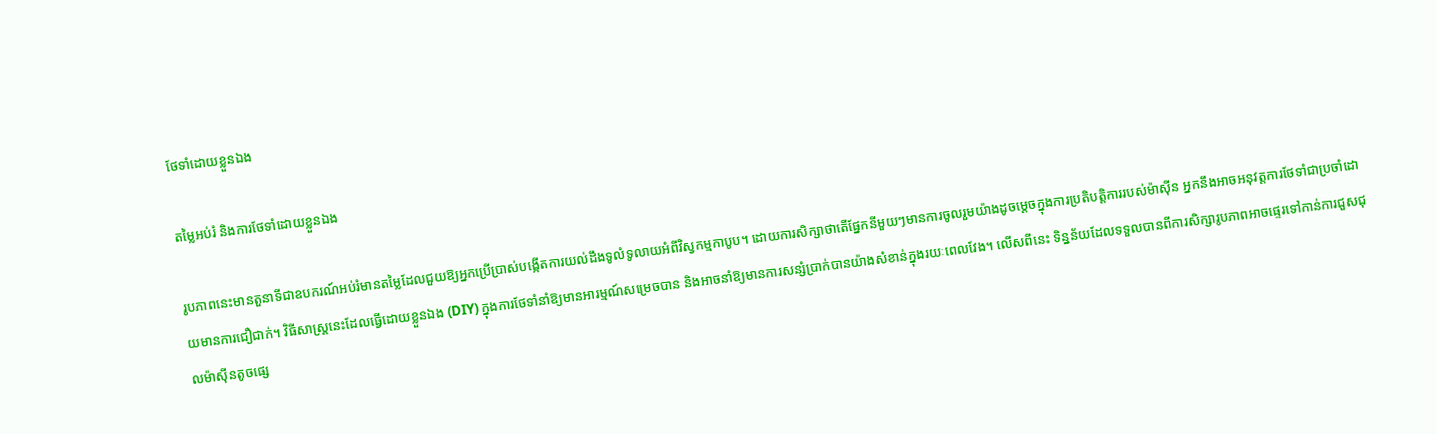ថែទាំដោយខ្លួនឯង

តម្លៃអប់រំ និងការថែទាំដោយខ្លួនឯង

រូបភាពនេះមានតួនាទីជាឧបករណ៍អប់រំមានតម្លៃដែលជួយឱ្យអ្នកប្រើប្រាស់បង្កើតការយល់ដឹងទូលំទូលាយអំពីវិស្វកម្មកាបូប។ ដោយការសិក្សាថាតើផ្នែកនីមួយៗមានការចូលរួមយ៉ាងដូចម្តេចក្នុងការប្រតិបត្តិការរបស់ម៉ាស៊ីន អ្នកនឹងអាចអនុវត្តការថែទាំជាប្រចាំដោយមានការជឿជាក់។ វិធីសាស្ត្រនេះដែលធ្វើដោយខ្លួនឯង (DIY) ក្នុងការថែទាំនាំឱ្យមានអារម្មណ៍សម្រេចបាន និងអាចនាំឱ្យមានការសន្សំប្រាក់បានយ៉ាងសំខាន់ក្នុងរយៈពេលវែង។ លើសពីនេះ ទិន្នន័យដែលទទួលបានពីការសិក្សារូបភាពអាចផ្ទេរទៅកាន់ការជួសជុលម៉ាស៊ីនតូចផ្សេ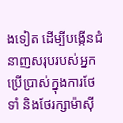ងទៀត ដើម្បីបង្កើនជំនាញសរុបរបស់អ្នកប្រើប្រាស់ក្នុងការថែទាំ និងថែរក្សាម៉ាស៊ី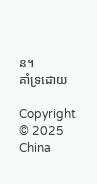ន។
គាំទ្រដោយ

Copyright © 2025 China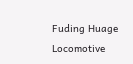Fuding Huage Locomotive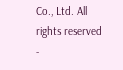Co., Ltd. All rights reserved  -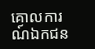គោលការណ៍ឯកជន